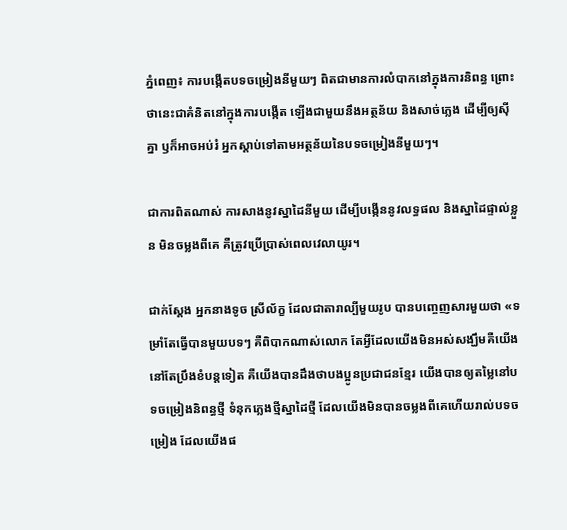ភ្នំពេញ៖ ការបង្កើតបទចម្រៀងនីមួយៗ ពិតជាមានការលំបាកនៅក្នុងការនិពន្ធ ព្រោះថានេះជាគំនិតនៅក្នុងការបង្កើត ឡើងជាមួយនឹងអត្ថន័យ និងសាច់ភ្លេង ដើម្បីឲ្យស៊ីគ្នា ឫក៏អាចអប់រំ អ្នកស្តាប់ទៅតាមអត្ថន័យនៃបទចម្រៀងនីមួយៗ។

ជាការពិតណាស់ ការសាងនូវស្នាដៃនីមួយ ដើម្បីបង្កើននូវលទ្ធផល និងស្នាដៃផ្ទាល់ខ្លួន មិនចម្លងពីគេ គឺត្រូវប្រើប្រាស់ពេលវេលាយូរ។

ជាក់ស្តែង អ្នកនាងទូច ស្រីល័ក្ខ ដែលជាតារាល្បីមួយរូប បានបញ្ចេញសារមួយថា «ទម្រាំតែធ្វើបានមួយបទៗ គឺពិបាកណាស់លោក តែអ្វីដែលយើងមិនអស់សង្ឃឹមគឺយើងនៅតែប្រឹងខំបន្តទៀត គឺយើងបានដឹងថាបងប្អូនប្រជាជនខ្មែរ យើងបានឲ្យតម្លៃនៅបទចម្រៀងនិពន្ធថ្មី ទំនុកភ្លេងថ្មីស្នាដៃថ្មី ដែលយើងមិនបានចម្លងពីគេហើយរាល់បទចម្រៀង ដែលយើងផ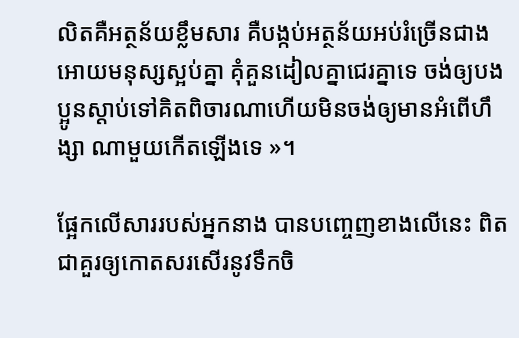លិតគឺអត្ថន័យខ្លឹមសារ គឺបង្កប់អត្ថន័យអប់រំច្រើនជាងអោយមនុស្សស្អប់គ្នា គុំគួនដៀលគ្នាជេរគ្នាទេ ចង់ឲ្យបងប្អូនស្តាប់ទៅគិតពិចារណាហើយមិនចង់ឲ្យមានអំពើហឹង្សា ណាមួយកើតឡើងទេ »។

ផ្អែកលើសាររបស់អ្នកនាង បានបញ្ចេញខាងលើនេះ ពិតជាគួរឲ្យកោតសរសើរនូវទឹកចិ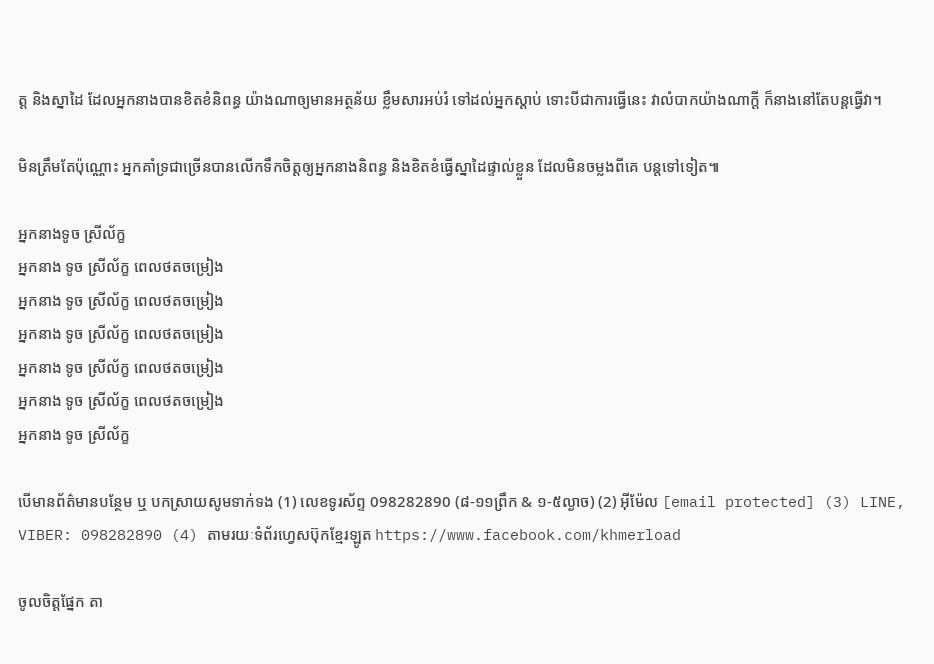ត្ត និងស្នាដៃ ដែលអ្នកនាងបានខិតខំនិពន្ធ យ៉ាងណាឲ្យមានអត្ថន័យ ខ្លឹមសារអប់រំ ទៅដល់អ្នកស្តាប់ ទោះបីជាការធ្វើនេះ វាលំបាកយ៉ាងណាក្តី ក៏នាងនៅតែបន្តធ្វើវា។

មិនត្រឹមតែប៉ុណ្ណោះ អ្នកគាំទ្រជាច្រើនបានលើកទឹកចិត្តឲ្យអ្នកនាងនិពន្ធ និងខិតខំធ្វើស្នាដៃផ្ទាល់ខ្លួន ដែលមិនចម្លងពីគេ បន្តទៅទៀត៕

អ្នកនាងទូច ស្រីល័ក្ខ
អ្នកនាង ទូច ស្រីល័ក្ខ ពេលថតចម្រៀង
អ្នកនាង ទូច ស្រីល័ក្ខ ពេលថតចម្រៀង
អ្នកនាង ទូច ស្រីល័ក្ខ ពេលថតចម្រៀង
អ្នកនាង ទូច ស្រីល័ក្ខ ពេលថតចម្រៀង
អ្នកនាង ទូច ស្រីល័ក្ខ ពេលថតចម្រៀង
អ្នកនាង ទូច ស្រីល័ក្ខ

បើមានព័ត៌មានបន្ថែម ឬ បកស្រាយសូមទាក់ទង (1) លេខទូរស័ព្ទ 098282890 (៨-១១ព្រឹក & ១-៥ល្ងាច) (2) អ៊ីម៉ែល [email protected] (3) LINE, VIBER: 098282890 (4) តាមរយៈទំព័រហ្វេសប៊ុកខ្មែរឡូត https://www.facebook.com/khmerload

ចូលចិត្តផ្នែក តា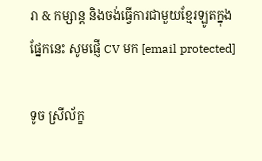រា & កម្សាន្ដ និងចង់ធ្វើការជាមួយខ្មែរឡូតក្នុងផ្នែកនេះ សូមផ្ញើ CV មក [email protected]

ទូច ស្រីល័ក្ខ